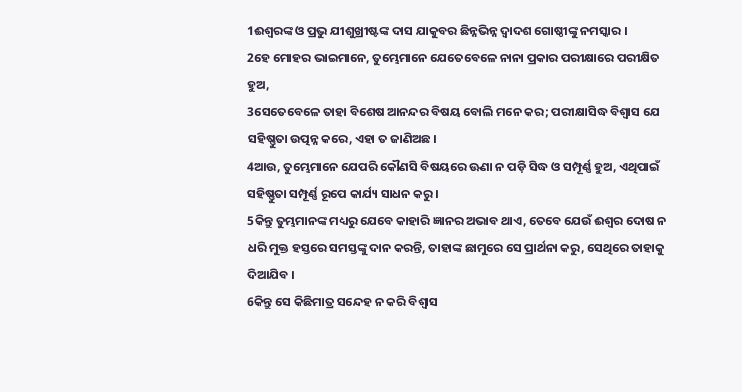1ଈଶ୍ୱରଙ୍କ ଓ ପ୍ରଭୁ ଯୀଶୁଖ୍ରୀଷ୍ଟଙ୍କ ଦାସ ଯାକୁବର ଛିନ୍ନଭିନ୍ନ ଦ୍ୱାଦଶ ଗୋଷ୍ଠୀଙ୍କୁ ନମସ୍କାର ।
2ହେ ମୋହର ଭାଇମାନେ, ତୁମ୍ଭେମାନେ ଯେତେବେଳେ ନାନା ପ୍ରକାର ପରୀକ୍ଷାରେ ପରୀକ୍ଷିତ ହୁଅ,
3ସେତେବେଳେ ତାହା ବିଶେଷ ଆନନ୍ଦର ବିଷୟ ବୋଲି ମନେ କର; ପରୀକ୍ଷାସିଦ୍ଧ ବିଶ୍ୱାସ ଯେ ସହିଷ୍ଣୁତା ଉତ୍ପନ୍ନ କରେ, ଏହା ତ ଜାଣିଅଛ ।
4ଆଉ, ତୁମ୍ଭେମାନେ ଯେପରି କୌଣସି ବିଷୟରେ ଊଣା ନ ପଡ଼ି ସିଦ୍ଧ ଓ ସମ୍ପୂର୍ଣ୍ଣ ହୁଅ, ଏଥିପାଇଁ ସହିଷ୍ଣୁତା ସମ୍ପୂର୍ଣ୍ଣ ରୂପେ କାର୍ଯ୍ୟ ସାଧନ କରୁ ।
5କିନ୍ତୁ ତୁମ୍ଭମାନଙ୍କ ମଧ୍ୟରୁ ଯେବେ କାହାରି ଜ୍ଞାନର ଅଭାବ ଥାଏ, ତେବେ ଯେଉଁ ଈଶ୍ୱର ଦୋଷ ନ ଧରି ମୁକ୍ତ ହସ୍ତରେ ସମସ୍ତଙ୍କୁ ଦାନ କରନ୍ତି, ତାହାଙ୍କ ଛାମୁରେ ସେ ପ୍ରାର୍ଥନା କରୁ, ସେଥିରେ ତାହାକୁ ଦିଆଯିବ ।
6କିନ୍ତୁ ସେ କିଛିମାତ୍ର ସନ୍ଦେହ ନ କରି ବିଶ୍ୱାସ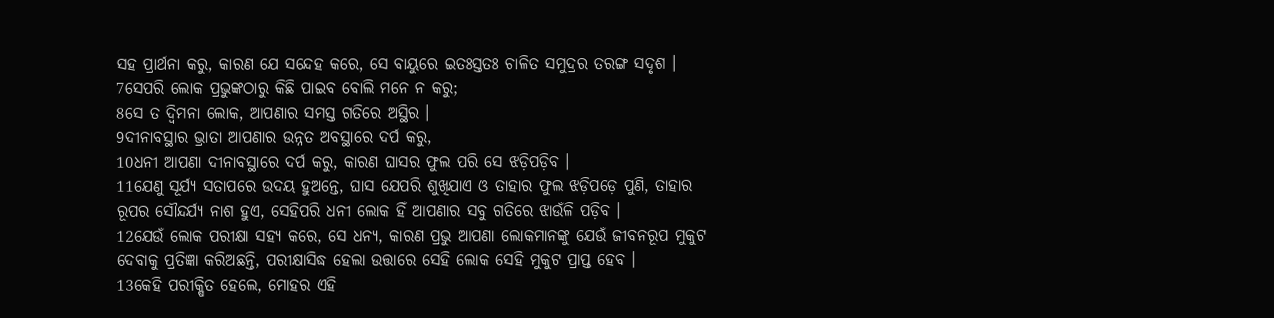ସହ ପ୍ରାର୍ଥନା କରୁ, କାରଣ ଯେ ସନ୍ଦେହ କରେ, ସେ ବାୟୁରେ ଇତଃସ୍ତତଃ ଚାଳିତ ସମୁଦ୍ରର ତରଙ୍ଗ ସଦୃଶ ।
7ସେପରି ଲୋକ ପ୍ରଭୁଙ୍କଠାରୁ କିଛି ପାଇବ ବୋଲି ମନେ ନ କରୁ;
8ସେ ତ ଦ୍ୱିମନା ଲୋକ, ଆପଣାର ସମସ୍ତ ଗତିରେ ଅସ୍ଥିର ।
9ଦୀନାବସ୍ଥାର ଭ୍ରାତା ଆପଣାର ଉନ୍ନତ ଅବସ୍ଥାରେ ଦର୍ପ କରୁ,
10ଧନୀ ଆପଣା ଦୀନାବସ୍ଥାରେ ଦର୍ପ କରୁ, କାରଣ ଘାସର ଫୁଲ ପରି ସେ ଝଡ଼ିପଡ଼ିବ ।
11ଯେଣୁ ସୂର୍ଯ୍ୟ ସତାପରେ ଉଦୟ ହୁଅନ୍ତେ, ଘାସ ଯେପରି ଶୁଖିଯାଏ ଓ ତାହାର ଫୁଲ ଝଡ଼ିପଡ଼େ ପୁଣି, ତାହାର ରୂପର ସୌନ୍ଦର୍ଯ୍ୟ ନାଶ ହୁଏ, ସେହିପରି ଧନୀ ଲୋକ ହିଁ ଆପଣାର ସବୁ ଗତିରେ ଝାଉଁଳି ପଡ଼ିବ ।
12ଯେଉଁ ଲୋକ ପରୀକ୍ଷା ସହ୍ୟ କରେ, ସେ ଧନ୍ୟ, କାରଣ ପ୍ରଭୁ ଆପଣା ଲୋକମାନଙ୍କୁ ଯେଉଁ ଜୀବନରୂପ ମୁକୁଟ ଦେବାକୁ ପ୍ରତିଜ୍ଞା କରିଅଛନ୍ତି, ପରୀକ୍ଷାସିଦ୍ଧ ହେଲା ଉତ୍ତାରେ ସେହି ଲୋକ ସେହି ମୁକୁଟ ପ୍ରାପ୍ତ ହେବ ।
13କେହି ପରୀକ୍ଷିତ ହେଲେ, ମୋହର ଏହି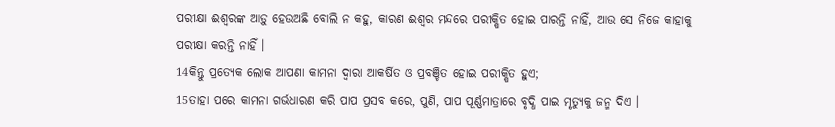ପରୀକ୍ଷା ଈଶ୍ୱରଙ୍କ ଆଡ଼ୁ ହେଉଅଛି ବୋଲି ନ କହୁ, କାରଣ ଈଶ୍ୱର ମନ୍ଦରେ ପରୀକ୍ଷିତ ହୋଇ ପାରନ୍ତି ନାହିଁ, ଆଉ ସେ ନିଜେ କାହାକୁ ପରୀକ୍ଷା କରନ୍ତି ନାହିଁ ।
14କିନ୍ତୁ ପ୍ରତ୍ୟେକ ଲୋକ ଆପଣା କାମନା ଦ୍ୱାରା ଆକର୍ଷିତ ଓ ପ୍ରବଞ୍ଚିତ ହୋଇ ପରୀକ୍ଷିତ ହୁଏ;
15ତାହା ପରେ କାମନା ଗର୍ଭଧାରଣ କରି ପାପ ପ୍ରସବ କରେ, ପୁଣି, ପାପ ପୂର୍ଣ୍ଣମାତ୍ରାରେ ବୃଦ୍ଧି ପାଇ ମୃତ୍ୟୁକୁ ଜନ୍ମ ଦିଏ ।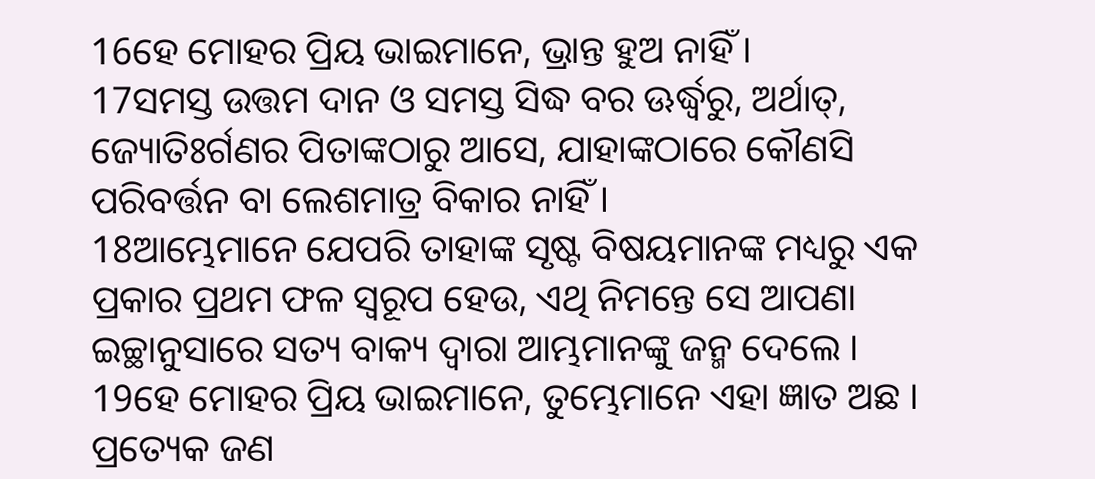16ହେ ମୋହର ପ୍ରିୟ ଭାଇମାନେ, ଭ୍ରାନ୍ତ ହୁଅ ନାହିଁ ।
17ସମସ୍ତ ଉତ୍ତମ ଦାନ ଓ ସମସ୍ତ ସିଦ୍ଧ ବର ଊର୍ଦ୍ଧ୍ୱରୁ, ଅର୍ଥାତ୍, ଜ୍ୟୋତିଃର୍ଗଣର ପିତାଙ୍କଠାରୁ ଆସେ, ଯାହାଙ୍କଠାରେ କୌଣସି ପରିବର୍ତ୍ତନ ବା ଲେଶମାତ୍ର ବିକାର ନାହିଁ ।
18ଆମ୍ଭେମାନେ ଯେପରି ତାହାଙ୍କ ସୃଷ୍ଟ ବିଷୟମାନଙ୍କ ମଧ୍ୟରୁ ଏକ ପ୍ରକାର ପ୍ରଥମ ଫଳ ସ୍ୱରୂପ ହେଉ, ଏଥି ନିମନ୍ତେ ସେ ଆପଣା ଇଚ୍ଛାନୁସାରେ ସତ୍ୟ ବାକ୍ୟ ଦ୍ୱାରା ଆମ୍ଭମାନଙ୍କୁ ଜନ୍ମ ଦେଲେ ।
19ହେ ମୋହର ପ୍ରିୟ ଭାଇମାନେ, ତୁମ୍ଭେମାନେ ଏହା ଜ୍ଞାତ ଅଛ । ପ୍ରତ୍ୟେକ ଜଣ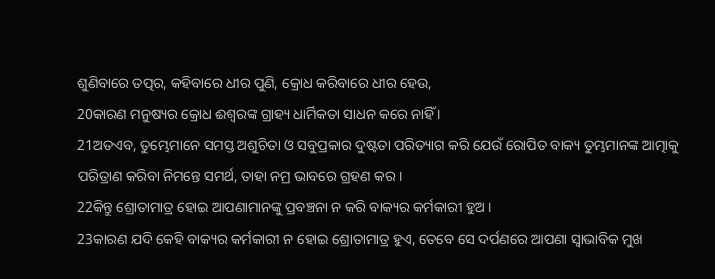ଶୁଣିବାରେ ତତ୍ପର, କହିବାରେ ଧୀର ପୁଣି, କ୍ରୋଧ କରିବାରେ ଧୀର ହେଉ,
20କାରଣ ମନୁଷ୍ୟର କ୍ରୋଧ ଈଶ୍ୱରଙ୍କ ଗ୍ରାହ୍ୟ ଧାର୍ମିକତା ସାଧନ କରେ ନାହିଁ ।
21ଅତଏବ, ତୁମ୍ଭେମାନେ ସମସ୍ତ ଅଶୁଚିତା ଓ ସବୁପ୍ରକାର ଦୁଷ୍ଟତା ପରିତ୍ୟାଗ କରି ଯେଉଁ ରୋପିତ ବାକ୍ୟ ତୁମ୍ଭମାନଙ୍କ ଆତ୍ମାକୁ ପରିତ୍ରାଣ କରିବା ନିମନ୍ତେ ସମର୍ଥ, ତାହା ନମ୍ର ଭାବରେ ଗ୍ରହଣ କର ।
22କିନ୍ତୁ ଶ୍ରୋତାମାତ୍ର ହୋଇ ଆପଣାମାନଙ୍କୁ ପ୍ରବଞ୍ଚନା ନ କରି ବାକ୍ୟର କର୍ମକାରୀ ହୁଅ ।
23କାରଣ ଯଦି କେହି ବାକ୍ୟର କର୍ମକାରୀ ନ ହୋଇ ଶ୍ରୋତାମାତ୍ର ହୁଏ, ତେବେ ସେ ଦର୍ପଣରେ ଆପଣା ସ୍ୱାଭାବିକ ମୁଖ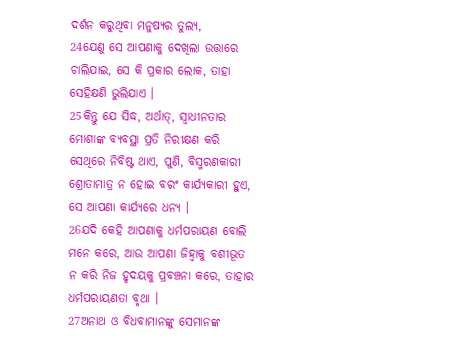ଦର୍ଶନ କରୁଥିବା ମନୁଷ୍ୟର ତୁଲ୍ୟ,
24ଯେଣୁ ସେ ଆପଣାକୁ ଦେଖିଲା ଉତ୍ତାରେ ଚାଲିଯାଇ, ସେ କି ପ୍ରକାର ଲୋକ, ତାହା ସେହିକ୍ଷଣି ଭୁଲିଯାଏ ।
25କିନ୍ତୁ ଯେ ସିଦ୍ଧ, ଅର୍ଥାତ୍, ସ୍ୱାଧୀନତାର ମୋଶାଙ୍କ ବ୍ୟବସ୍ଥା ପ୍ରତି ନିରୀକ୍ଷଣ କରି ସେଥିରେ ନିବିଷ୍ଟ ଥାଏ, ପୁଣି, ବିସ୍ମରଣକାରୀ ଶ୍ରୋତାମାତ୍ର ନ ହୋଇ ବରଂ କାର୍ଯ୍ୟକାରୀ ହୁଏ, ସେ ଆପଣା କାର୍ଯ୍ୟରେ ଧନ୍ୟ ।
26ଯଦି କେହି ଆପଣାକୁ ଧର୍ମପରାୟଣ ବୋଲି ମନେ କରେ, ଆଉ ଆପଣା ଜିହ୍ୱାକୁ ବଶୀଭୂତ ନ କରି ନିଜ ହୃଦୟକୁ ପ୍ରବଞ୍ଚନା କରେ, ତାହାର ଧର୍ମପରାୟଣତା ବୃଥା ।
27ଅନାଥ ଓ ବିଧବାମାନଙ୍କୁ ସେମାନଙ୍କ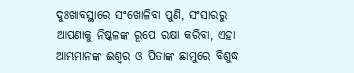ଦୁଃଖାବସ୍ଥାରେ ସଂଖୋଳିବା ପୁଣି, ସଂସାରରୁ ଆପଣାକୁ ନିଷ୍କଳଙ୍କ ରୂପେ ରକ୍ଷା କରିବା, ଏହା ଆମ୍ଭମାନଙ୍କ ଈଶ୍ୱର ଓ ପିତାଙ୍କ ଛାମୁରେ ବିଶୁଦ୍ଧ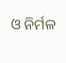ଓ ନିର୍ମଳ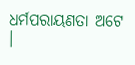ଧର୍ମପରାୟଣତା ଅଟେ ।